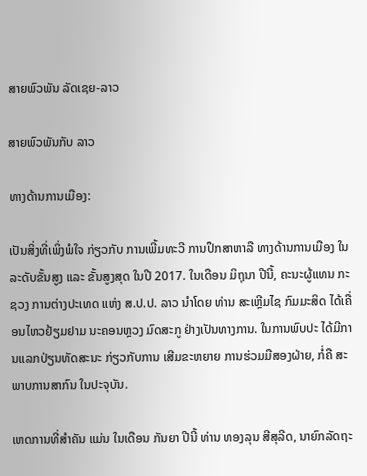ສາຍພົວພັນ ລັດເຊຍ-ລາວ

ສາຍພົວພັນກັບ ລາວ

ທາງດ້ານການເມືອງ:

ເປັນສິ່ງທີ່ເພິ່ງພໍໃຈ ກ່ຽວກັບ ການເພີ້ມທະວີ ການປຶກສາຫາລື ທາງດ້ານການເມືອງ ໃນລະດັບຂັ້ນສູງ ແລະ ຂັ້ນສູງສຸດ ໃນປີ 2017. ໃນເດືອນ ມິຖຸນາ ປີນີ້, ຄະນະຜູ້ແທນ ກະຊວງ ການຕ່າງປະເທດ ແຫ່ງ ສ.ປ.ປ. ລາວ ນຳໂດຍ ທ່ານ ສະເຫຼີມໄຊ ກົມມະສິດ ໄດ້ເຄື່ອນໄຫວຢ້ຽມຢາມ ນະຄອນຫຼວງ ມົດສະກູ ຢ່າງເປັນທາງການ. ໃນການພົບປະ ໄດ້ມີການແລກປ່ຽນທັດສະນະ ກ່ຽວກັບການ ເສີມຂະຫຍາຍ ການຮ່ວມມືສອງຝ່າຍ, ກໍ່ຄື ສະພາບການສາກົນ ໃນປະຈຸບັນ.

ເຫດການທີ່ສໍາຄັນ ແມ່ນ ໃນເດືອນ ກັນຍາ ປີນີ້ ທ່ານ ທອງລຸນ ສີສຸລີດ, ນາຍົກລັດຖະ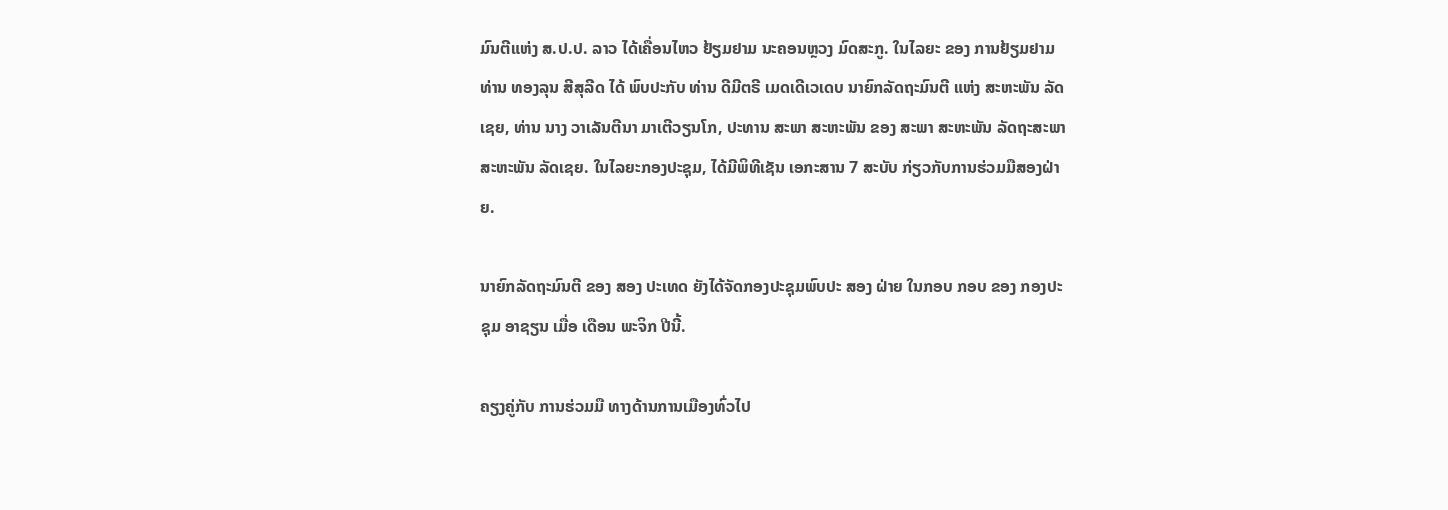ມົນຕີແຫ່ງ ສ.ປ.ປ. ລາວ ໄດ້ເຄື່ອນໄຫວ ຢ້ຽມຢາມ ນະຄອນຫຼວງ ມົດສະກູ. ໃນໄລຍະ ຂອງ ການຢ້ຽມຢາມ ທ່ານ ທອງລຸນ ສີສຸລີດ ໄດ້ ພົບປະກັບ ທ່ານ ດີມີຕຣີ ເມດເດີເວເດບ ນາຍົກລັດຖະມົນຕີ ແຫ່ງ ສະຫະພັນ ລັດເຊຍ, ທ່ານ ນາງ ວາເລັນຕີນາ ມາເຕີວຽນໂກ, ປະທານ ສະພາ ສະຫະພັນ ຂອງ ສະພາ ສະຫະພັນ ລັດຖະສະພາ ສະຫະພັນ ລັດເຊຍ. ໃນໄລຍະກອງປະຊຸມ, ໄດ້ມີພິທີເຊັນ ເອກະສານ 7 ສະບັບ ກ່ຽວກັບການຮ່ວມມືສອງຝ່າຍ.

ນາຍົກລັດຖະມົນຕີ ຂອງ ສອງ ປະເທດ ຍັງໄດ້ຈັດກອງປະຊຸມພົບປະ ສອງ ຝ່າຍ ໃນກອບ ກອບ ຂອງ ກອງປະຊຸມ ອາຊຽນ ເມື່ອ ເດືອນ ພະຈິກ ປີນີ້.

ຄຽງຄູ່ກັບ ການຮ່ວມມື ທາງດ້ານການເມືອງທົ່ວໄປ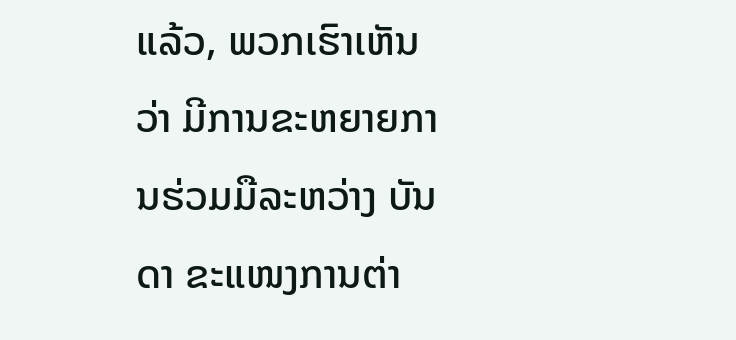ແລ້ວ, ພວກເຮົາເຫັນວ່າ ມີການຂະຫຍາຍການຮ່ວມມືລະຫວ່າງ ບັນດາ ຂະແໜງການຕ່າ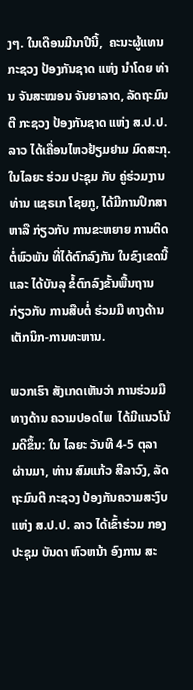ງໆ. ໃນເດືອນມີນາປີນີ້,  ຄະນະຜູ້ແທນ ກະຊວງ ປ້ອງກັນຊາດ ແຫ່ງ ນຳໂດຍ ທ່ານ ຈັນສະໝອນ ຈັນຍາລາດ, ລັດຖະມົນຕີ ກະຊວງ ປ້ອງກັນຊາດ ແຫ່ງ ສ.ປ.ປ. ລາວ ໄດ້ເຄື່ອນໄຫວຢ້ຽມຢາມ ມົດສະກຸ. ໃນໄລຍະ ຮ່ວມ ປະຊຸມ ກັບ ຄູ່ຮ່ວມງານ ທ່ານ ແຊຣເກ ໂຊຍກູ, ໄດ້ມີການປຶກສາຫາລື ກ່ຽວກັບ ການຂະຫຍາຍ ການຕິດຕໍ່ພົວພັນ ທີ່ໄດ້ຕົກລົງກັນ ໃນຂົງເຂດນີ້ ແລະ ໄດ້ບັນລຸ ຂໍ້ຕົກລົງຂັ້ນພື້ນຖານ ກ່ຽວກັບ ການສືບຕໍ່ ຮ່ວມມື ທາງດ້ານ ເຕັກນິກ-ການທະຫານ.

ພວກເຮົາ ສັງເກດເຫັນວ່າ ການຮ່ວມມື ທາງດ້ານ ຄວາມປອດໄພ  ໄດ້ມີແນວໂນ້ມດີຂຶ້ນ: ໃນ ໄລຍະ ວັນທີ 4-5 ຕຸລາ ຜ່ານມາ, ທ່ານ ສົມແກ້ວ ສີລາວົງ, ລັດຖະມົນຕີ ກະຊວງ ປ້ອງກັນຄວາມສະງົບ ແຫ່ງ ສ.ປ.ປ. ລາວ ໄດ້ເຂົ້າຮ່ວມ ກອງປະຊຸມ ບັນດາ ຫົວຫນ້າ ອົງການ ສະ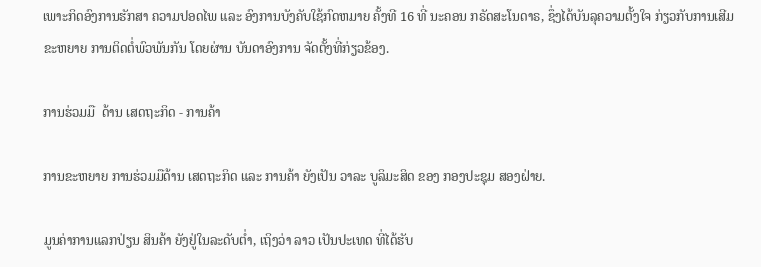ເພາະກິດອົງການຮັກສາ ຄວາມປອດໄພ ແລະ ອົງການບັງຄັບໃຊ້ກົດຫມາຍ ຄັ້ງທີ 16 ທີ່ ນະຄອນ ກຣັດສະໂນດາຣ, ຊຶ່ງໄດ້ບັນລຸຄວາມຕັ້ງໃຈ ກ່ຽວກັບການເສີມຂະຫຍາຍ ການຕິດຕໍ່ພົວພັນກັນ ໂດຍຜ່ານ ບັນດາອົງການ ຈັດຕັ້ງທີ່ກ່ຽວຂ້ອງ.

ການຮ່ວມມື  ດ້ານ ເສດຖະກິດ - ການຄ້າ

ການຂະຫຍາຍ ການຮ່ວມມືດ້ານ ເສດຖະກິດ ແລະ ການຄ້າ ຍັງເປັນ ວາລະ ບູລິມະສິດ ຂອງ ກອງປະຊຸມ ສອງຝ່າຍ.

ມູນຄ່າການແລກປ່ຽນ ສິນຄ້າ ຍັງຢູ່ໃນລະດັບຕໍ່າ, ເຖິງວ່າ ລາວ ເປັນປະເທດ ທີ່ໄດ້ຮັບ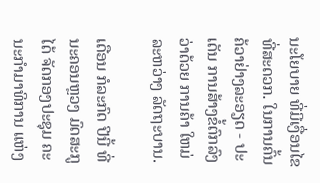ນະໂຍບາຍ ທີ່ມີເງື່ອນໄຂ ທີ່ສະດວກ. ໃນການຄົ້ນຄ້ວາຢ່າງລະອຽດ - ປະເດັນ ການສ້າງຂໍ້ຕົກລົງ ວ່າດ້ວຍ ການຄ້າ ໃຫມ່ ລະຫວ່າງ ລັດຖະບານ.

ເດືອນ ກໍລະກົດ ປີນີ້ ທີ່ ນະຄອນຫຼວງ ມົດສະກູ ໄດ້ ຈັດກອງປະຊຸມ ຄະນະກຳມາທິການ ແຫ່ງ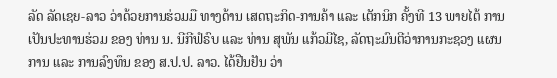ລັດ ລັດເຊຍ-ລາວ ວ່າດ້ວຍການຮ່ວມມື ທາງດ້ານ ເສດຖະກິດ-ການຄ້າ ແລະ ເຕັກນິກ ຄັ້ງທີ 13 ພາຍໄຕ້ ການເປັນປະທານຮ່ວມ ຂອງ ທ່ານ ນ. ນີກີຟໍຣົບ ແລະ ທ່ານ ສຸພັນ ແກ້ວມີໄຊ, ລັດຖະມົນຕີວ່າການກະຊວງ ແຜນການ ແລະ ການລົງທຶນ ຂອງ ສ.ປ.ປ. ລາວ. ໄດ້ຢືນຢັນ ວ່າ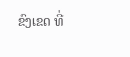ຂົງເຂດ ທີ່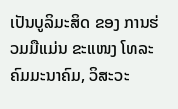ເປັນບູລິມະສິດ ຂອງ ການຮ່ວມມືແມ່ນ ຂະແໜງ ໂທລະຄົມມະນາຄົມ, ວິສະວະ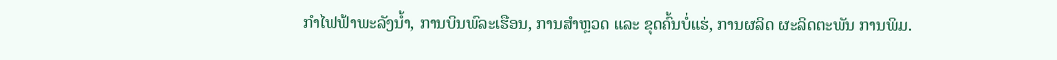ກໍາໄຟຟ້າພະລັງນ້ຳ, ການບິນພົລະເຮືອນ, ການສຳຫຼວດ ແລະ ຂຸດຄົ້ນບໍ່ແຮ່, ການຜລິດ ຜະລິດຕະພັນ ການພິມ.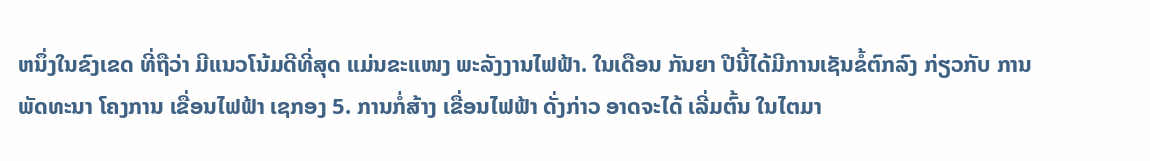ຫນຶ່ງໃນຂົງເຂດ ທີ່ຖືວ່າ ມີແນວໂນ້ມດີທີ່ສຸດ ແມ່ນຂະແໜງ ພະລັງງານໄຟຟ້າ. ໃນເດືອນ ກັນຍາ ປີນີ້ໄດ້ມີການເຊັນຂໍ້ຕົກລົງ ກ່ຽວກັບ ການພັດທະນາ ໂຄງການ ເຂື່ອນໄຟຟ້າ ເຊກອງ 5. ການກໍ່ສ້າງ ເຂື່ອນໄຟຟ້າ ດັ່ງກ່າວ ອາດຈະໄດ້ ເລີ່ມຕົ້ນ ໃນໄຕມາ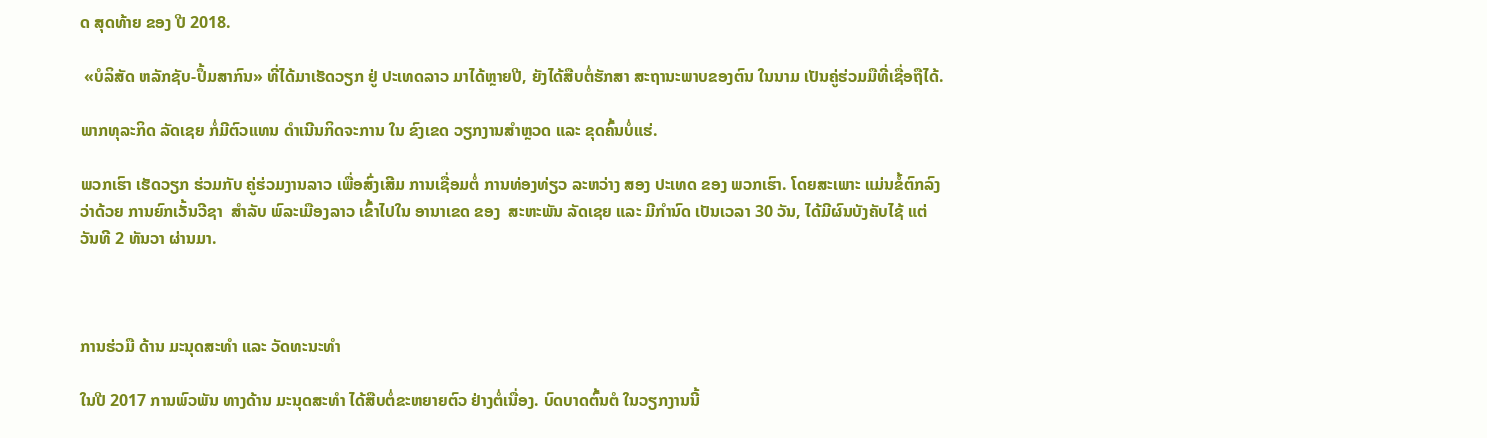ດ ສຸດທ້າຍ ຂອງ ປີ 2018.

 «ບໍລິສັດ ຫລັກຊັບ-ປຶ້ມສາກົນ» ທີ່ໄດ້ມາເຮັດວຽກ ຢູ່ ປະເທດລາວ ມາໄດ້ຫຼາຍປີ, ຍັງໄດ້ສືບຕໍ່ຮັກສາ ສະຖານະພາບຂອງຕົນ ໃນນາມ ເປັນຄູ່ຮ່ວມມືທີ່ເຊື່ອຖືໄດ້.

ພາກທຸລະກິດ ລັດເຊຍ ກໍ່ມີຕົວແທນ ດຳເນີນກິດຈະການ ໃນ ຂົງເຂດ ວຽກງານສໍາຫຼວດ ແລະ ຂຸດຄົ້ນບໍ່ແຮ່.

ພວກເຮົາ ເຮັດວຽກ ຮ່ວມກັບ ຄູ່ຮ່ວມງານລາວ ເພື່ອສົ່ງເສີມ ການເຊື່ອມຕໍ່ ການທ່ອງທ່ຽວ ລະຫວ່າງ ສອງ ປະເທດ ຂອງ ພວກເຮົາ. ໂດຍສະເພາະ ແມ່ນຂໍ້ຕົກລົງ ວ່າດ້ວຍ ການຍົກເວັ້ນວີຊາ  ສຳລັບ ພົລະເມືອງລາວ ເຂົ້າໄປໃນ ອານາເຂດ ຂອງ  ສະຫະພັນ ລັດເຊຍ ແລະ ມີກໍານົດ ເປັນເວລາ 30 ວັນ, ໄດ້ມີຜົນບັງຄັບໄຊ້ ແຕ່ ວັນທີ 2 ທັນວາ ຜ່ານມາ.



ການຮ່ວມື ດ້ານ ມະນຸດສະທຳ ແລະ ວັດທະນະທຳ

ໃນປີ 2017 ການພົວພັນ ທາງດ້ານ ມະນຸດສະທໍາ ໄດ້ສືບຕໍ່ຂະຫຍາຍຕົວ ຢ່າງຕໍ່ເນື່ອງ. ບົດບາດຕົ້ນຕໍ ໃນວຽກງານນີ້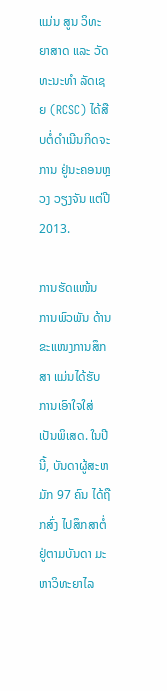ແມ່ນ ສູນ ວິທະຍາສາດ ແລະ ວັດທະນະທຳ ລັດເຊຍ (RCSC) ໄດ້ສືບຕໍ່ດຳເນີນກິດຈະການ ຢູ່ນະຄອນຫຼວງ ວຽງຈັນ ແຕ່ປີ 2013.

ການຮັດແໜ້ນ ການພົວພັນ ດ້ານຂະແໜງການສຶກສາ ແມ່ນໄດ້ຮັບການເອົາໃຈໃສ່ ເປັນພິເສດ. ໃນປີນີ້, ບັນດາຜູ້ສະຫມັກ 97 ຄົນ ໄດ້ຖືກສົ່ງ ໄປສຶກສາຕໍ່ ຢູ່ຕາມບັນດາ ມະຫາວິທະຍາໄລ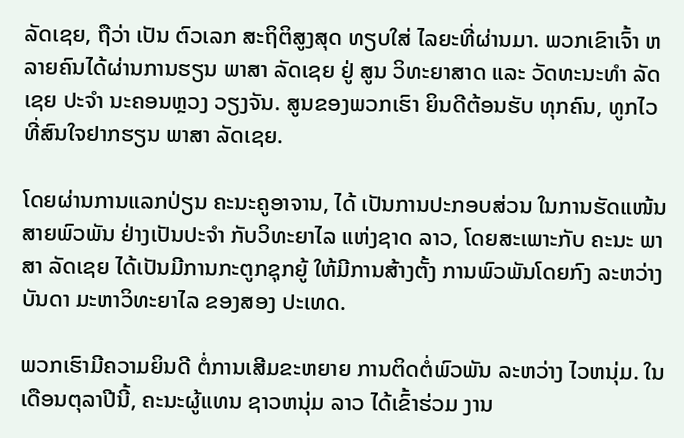ລັດເຊຍ, ຖືວ່າ ເປັນ ຕົວເລກ ສະຖິຕິສູງສຸດ ທຽບໃສ່ ໄລຍະທີ່ຜ່ານມາ. ພວກເຂົາເຈົ້າ ຫລາຍຄົນໄດ້ຜ່ານການຮຽນ ພາສາ ລັດເຊຍ ຢູ່ ສູນ ວິທະຍາສາດ ແລະ ວັດທະນະທຳ ລັດເຊຍ ປະຈຳ ນະຄອນຫຼວງ ວຽງຈັນ. ສູນຂອງພວກເຮົາ ຍິນດີຕ້ອນຮັບ ທຸກຄົນ, ທູກໄວ ທີ່ສົນໃຈຢາກຮຽນ ພາສາ ລັດເຊຍ.

ໂດຍຜ່ານການແລກປ່ຽນ ຄະນະຄູອາຈານ, ໄດ້ ເປັນການປະກອບສ່ວນ ໃນການຮັດແໜ້ນສາຍພົວພັນ ຢ່າງເປັນປະຈຳ ກັບວິທະຍາໄລ ແຫ່ງຊາດ ລາວ, ໂດຍສະເພາະກັບ ຄະນະ ພາສາ ລັດເຊຍ ໄດ້ເປັນມີການກະຕູກຊຸກຍູ້ ໃຫ້ມີການສ້າງຕັ້ງ ການພົວພັນໂດຍກົງ ລະຫວ່າງ ບັນດາ ມະຫາວິທະຍາໄລ ຂອງສອງ ປະເທດ.

ພວກເຮົາມີຄວາມຍິນດີ ຕໍ່ການເສີມຂະຫຍາຍ ການຕິດຕໍ່ພົວພັນ ລະຫວ່າງ ໄວຫນຸ່ມ. ໃນເດືອນຕຸລາປີນີ້, ຄະນະຜູ້ແທນ ຊາວຫນຸ່ມ ລາວ ໄດ້ເຂົ້າຮ່ວມ ງານ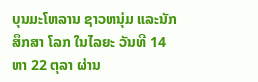ບຸນມະໂຫລານ ຊາວຫນຸ່ມ ແລະນັກສຶກສາ ໂລກ ໃນໄລຍະ ວັນທີ 14 ຫາ 22 ຕຸລາ ຜ່ານ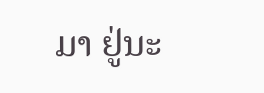ມາ ຢູ່ນະ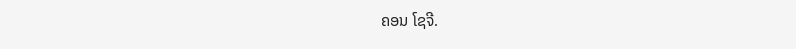ຄອນ ໂຊຈີ.